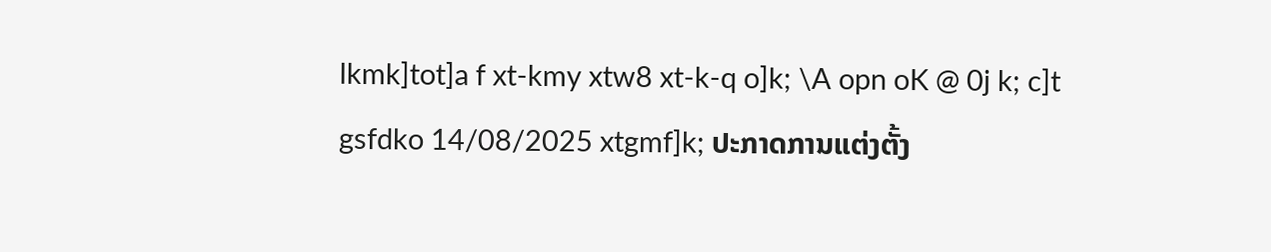lkmk]tot]a f xt-kmy xtw8 xt-k-q o]k; \A opn oK @ 0j k; c]t gsfdko 14/08/2025 xtgmf]k; ປະກາດການແຕ່ງຕັ້ງ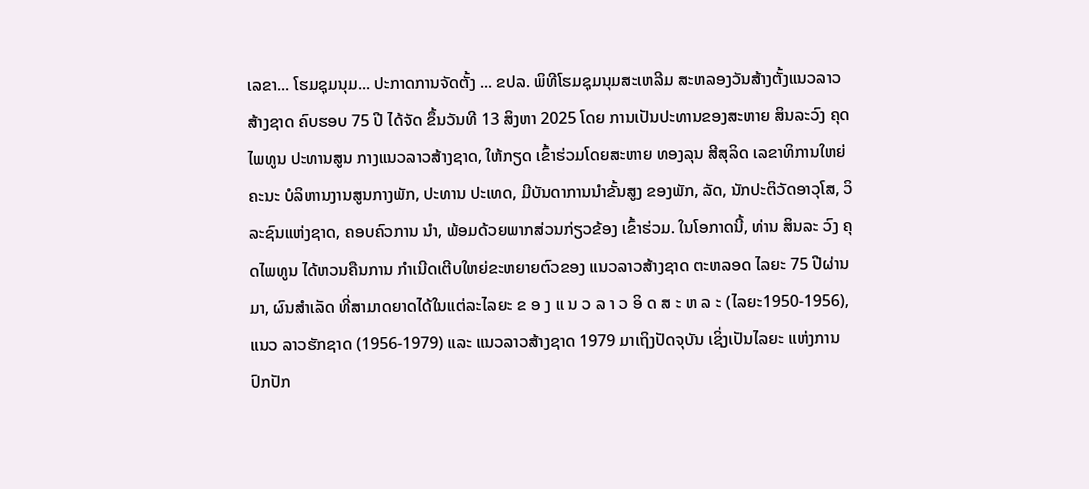ເລຂາ... ໂຮມຊຸມນຸມ... ປະກາດການຈັດຕັ້ງ ... ຂປລ. ພິທີໂຮມຊຸມນຸມສະເຫລີມ ສະຫລອງວັນສ້າງຕັ້ງແນວລາວ ສ້າງຊາດ ຄົບຮອບ 75 ປີ ໄດ້ຈັດ ຂຶ້ນວັນທີ 13 ສິງຫາ 2025 ໂດຍ ການເປັນປະທານຂອງສະຫາຍ ສິນລະວົງ ຄຸດໄພທູນ ປະທານສູນ ກາງແນວລາວສ້າງຊາດ, ໃຫ້ກຽດ ເຂົ້າຮ່ວມໂດຍສະຫາຍ ທອງລຸນ ສີສຸລິດ ເລຂາທິການໃຫຍ່ ຄະນະ ບໍລິຫານງານສູນກາງພັກ, ປະທານ ປະເທດ, ມີບັນດາການນຳຂັ້ນສູງ ຂອງພັກ, ລັດ, ນັກປະຕິວັດອາວຸໂສ, ວິລະຊົນແຫ່ງຊາດ, ຄອບຄົວການ ນຳ, ພ້ອມດ້ວຍພາກສ່ວນກ່ຽວຂ້ອງ ເຂົ້າຮ່ວມ. ໃນໂອກາດນີ້, ທ່ານ ສິນລະ ວົງ ຄຸດໄພທູນ ໄດ້ຫວນຄືນການ ກຳເນີດເຕີບໃຫຍ່ຂະຫຍາຍຕົວຂອງ ແນວລາວສ້າງຊາດ ຕະຫລອດ ໄລຍະ 75 ປີຜ່ານມາ, ຜົນສຳເລັດ ທີ່ສາມາດຍາດໄດ້ໃນແຕ່ລະໄລຍະ ຂ ອ ງ ແ ນ ວ ລ າ ວ ອິ ດ ສ ະ ຫ ລ ະ (ໄລຍະ1950-1956), ແນວ ລາວຮັກຊາດ (1956-1979) ແລະ ແນວລາວສ້າງຊາດ 1979 ມາເຖິງປັດຈຸບັນ ເຊິ່ງເປັນໄລຍະ ແຫ່ງການປົກປັກ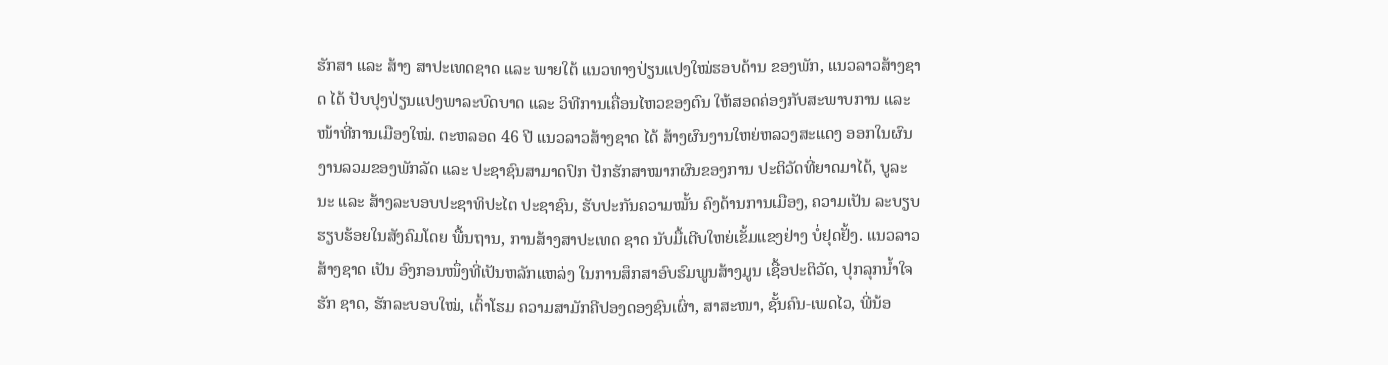ຮັກສາ ແລະ ສ້າງ ສາປະເທດຊາດ ແລະ ພາຍໃຕ້ ແນວທາງປ່ຽນແປງໃໝ່ຮອບດ້ານ ຂອງພັກ, ແນວລາວສ້າງຊາດ ໄດ້ ປັບປຸງປ່ຽນແປງພາລະບົດບາດ ແລະ ວິທີການເຄື່ອນໄຫວຂອງຕົນ ໃຫ້ສອດຄ່ອງກັບສະພາບການ ແລະ ໜ້າທີ່ການເມືອງໃໝ່. ຕະຫລອດ 46 ປີ ແນວລາວສ້າງຊາດ ໄດ້ ສ້າງຜົນງານໃຫຍ່ຫລວງສະແດງ ອອກໃນຜົນງານລວມຂອງພັກລັດ ແລະ ປະຊາຊົນສາມາດປົກ ປັກຮັກສາໝາກຜົນຂອງການ ປະຕິວັດທີ່ຍາດມາໄດ້, ບູລະນະ ແລະ ສ້າງລະບອບປະຊາທິປະໄຕ ປະຊາຊົນ, ຮັບປະກັນຄວາມໝັ້ນ ຄົງດ້ານການເມືອງ, ຄວາມເປັນ ລະບຽບຮຽບຮ້ອຍໃນສັງຄົມໂດຍ ພື້ນຖານ, ການສ້າງສາປະເທດ ຊາດ ນັບມື້ເຕີບໃຫຍ່ເຂັ້ມແຂງຢ່າງ ບໍ່ຢຸດຢັ້ງ. ແນວລາວສ້າງຊາດ ເປັນ ອົງກອນໜຶ່ງທີ່ເປັນຫລັກແຫລ່ງ ໃນການສຶກສາອົບຮົມພູນສ້າງມູນ ເຊື້ອປະຕິວັດ, ປຸກລຸກນໍ້າໃຈຮັກ ຊາດ, ຮັກລະບອບໃໝ່, ເຕົ້າໂຮມ ຄວາມສາມັກຄີປອງດອງຊົນເຜົ່າ, ສາສະໜາ, ຊັ້ນຄົນ-ເພດໄວ, ພີ່ນ້ອ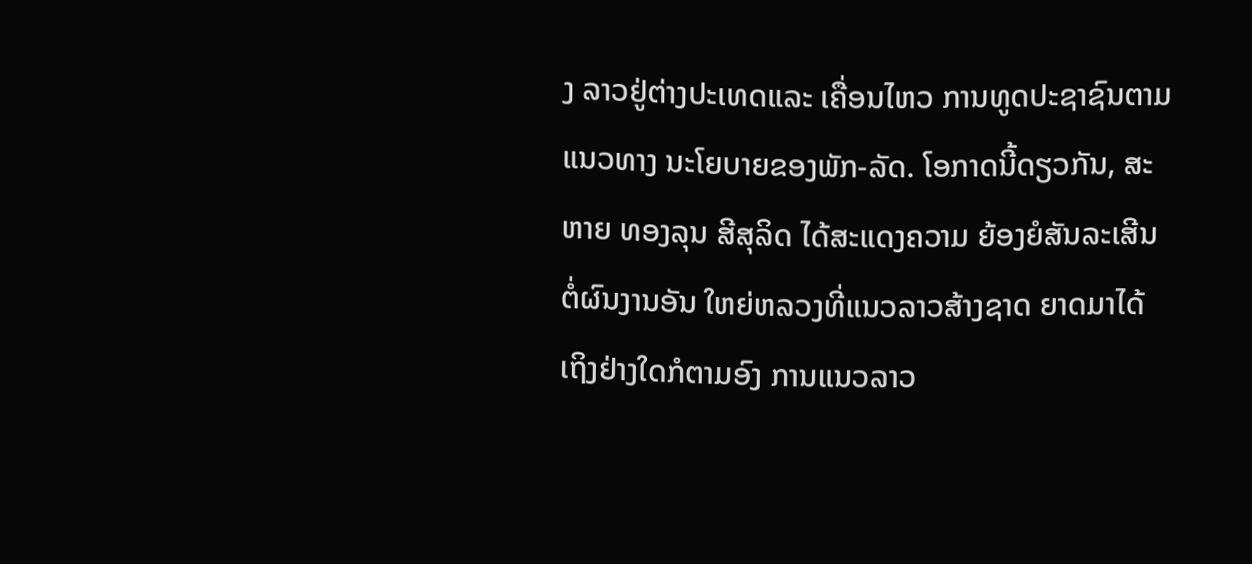ງ ລາວຢູ່ຕ່າງປະເທດແລະ ເຄື່ອນໄຫວ ການທູດປະຊາຊົນຕາມແນວທາງ ນະໂຍບາຍຂອງພັກ-ລັດ. ໂອກາດນີ້ດຽວກັນ, ສະຫາຍ ທອງລຸນ ສີສຸລິດ ໄດ້ສະແດງຄວາມ ຍ້ອງຍໍສັນລະເສີນຕໍ່ຜົນງານອັນ ໃຫຍ່ຫລວງທີ່ແນວລາວສ້າງຊາດ ຍາດມາໄດ້ ເຖິງຢ່າງໃດກໍຕາມອົງ ການແນວລາວ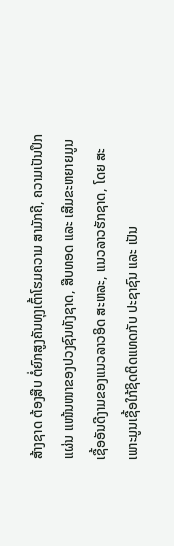ສ້າງຊາດ ຕ້ອງສືບ ຕໍ່ຍົກສູງຄັນທຸງເຕົ້າໂຮມຄວາມ ສາມັກຄີ, ຄວາມເປັນປຶກແຜ່ນ ແໜ້ນໜາຂອງປວງຊົນທັງຊາດ, ສືບທອດ ແລະ ເສີມຂະຫຍາຍມູນ ເຊື້ອອັນດີງາມຂອງແນວລາວອິດ ສະຫລະ, ແນວລາວຮັກຊາດ, ໂດຍ ສະເພາະມູນເຊື້ອໃກ້ຊິດຕິດແທດກັບ ປະຊາຊົນ ແລະ ເປັນ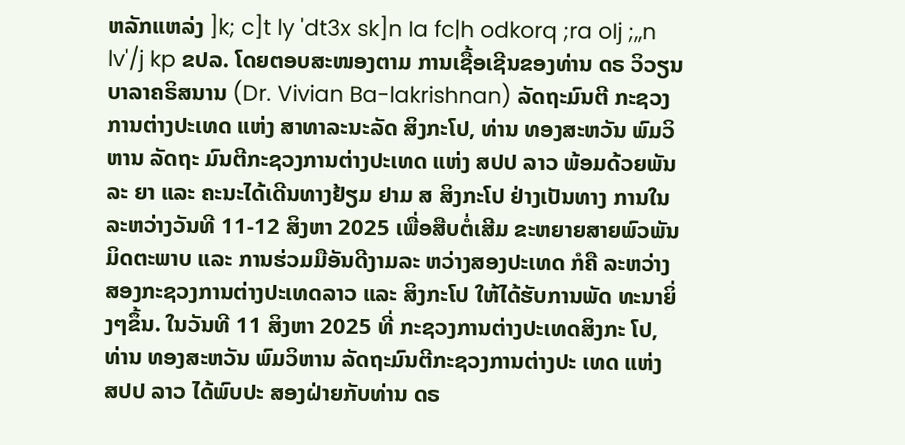ຫລັກແຫລ່ງ ]k; c]t ly 'dt3x sk]n Ia fc|h odkorq ;ra oIj ;,,n lv'/j kp ຂປລ. ໂດຍຕອບສະໜອງຕາມ ການເຊື້ອເຊີນຂອງທ່ານ ດຣ ວິວຽນ ບາລາຄຣິສນານ (Dr. Vivian Ba-lakrishnan) ລັດຖະມົນຕີ ກະຊວງການຕ່າງປະເທດ ແຫ່ງ ສາທາລະນະລັດ ສິງກະໂປ, ທ່ານ ທອງສະຫວັນ ພົມວິຫານ ລັດຖະ ມົນຕີກະຊວງການຕ່າງປະເທດ ແຫ່ງ ສປປ ລາວ ພ້ອມດ້ວຍພັນລະ ຍາ ແລະ ຄະນະໄດ້ເດີນທາງຢ້ຽມ ຢາມ ສ ສິງກະໂປ ຢ່າງເປັນທາງ ການໃນລະຫວ່າງວັນທີ 11-12 ສິງຫາ 2025 ເພື່ອສືບຕໍ່ເສີມ ຂະຫຍາຍສາຍພົວພັນມິດຕະພາບ ແລະ ການຮ່ວມມືອັນດີງາມລະ ຫວ່າງສອງປະເທດ ກໍຄື ລະຫວ່າງ ສອງກະຊວງການຕ່າງປະເທດລາວ ແລະ ສິງກະໂປ ໃຫ້ໄດ້ຮັບການພັດ ທະນາຍິ່ງໆຂຶ້ນ. ໃນວັນທີ 11 ສິງຫາ 2025 ທີ່ ກະຊວງການຕ່າງປະເທດສິງກະ ໂປ, ທ່ານ ທອງສະຫວັນ ພົມວິຫານ ລັດຖະມົນຕີກະຊວງການຕ່າງປະ ເທດ ແຫ່ງ ສປປ ລາວ ໄດ້ພົບປະ ສອງຝ່າຍກັບທ່ານ ດຣ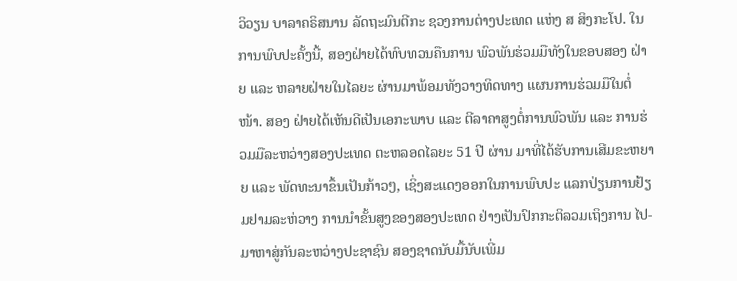ວິວຽນ ບາລາຄຣິສນານ ລັດຖະມົນຕີກະ ຊວງການຕ່າງປະເທດ ແຫ່ງ ສ ສິງກະໂປ. ໃນການພົບປະຄັ້ງນີ້, ສອງຝ່າຍໄດ້ທົບທວນຄືນການ ພົວພັນຮ່ວມມືທັງໃນຂອບສອງ ຝ່າຍ ແລະ ຫລາຍຝ່າຍໃນໄລຍະ ຜ່ານມາພ້ອມທັງວາງທິດທາງ ແຜນການຮ່ວມມືໃນຕໍ່ໜ້າ. ສອງ ຝ່າຍໄດ້ເຫັນດີເປັນເອກະພາບ ແລະ ຕີລາຄາສູງຕໍ່ການພົວພັນ ແລະ ການຮ່ວມມືລະຫວ່າງສອງປະເທດ ຕະຫລອດໄລຍະ 51 ປີ ຜ່ານ ມາທີ່ໄດ້ຮັບການເສີມຂະຫຍາຍ ແລະ ພັດທະນາຂຶ້ນເປັນກ້າວໆ, ເຊິ່ງສະແດງອອກໃນການພົບປະ ແລກປ່ຽນການຢ້ຽມຢາມລະຫ່ວາງ ການນຳຂັ້ນສູງຂອງສອງປະເທດ ຢ່າງເປັນປົກກະຕິລວມເຖິງການ ໄປ-ມາຫາສູ່ກັນລະຫວ່າງປະຊາຊົນ ສອງຊາດນັບມື້ນັບເພີ່ມ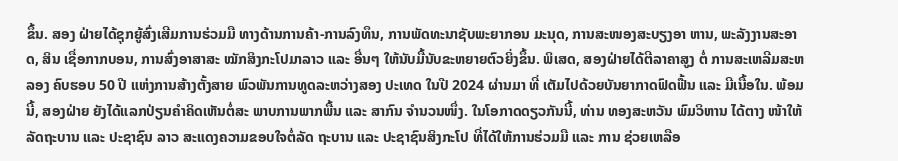ຂຶ້ນ. ສອງ ຝ່າຍໄດ້ຊຸກຍູ້ສົ່ງເສີມການຮ່ວມມື ທາງດ້ານການຄ້າ-ການລົງທຶນ, ການພັດທະນາຊັບພະຍາກອນ ມະນຸດ, ການສະໜອງສະບຽງອາ ຫານ, ພະລັງງານສະອາດ, ສິນ ເຊື່ອກາກບອນ, ການສົ່ງອາສາສະ ໝັກສິງກະໂປມາລາວ ແລະ ອື່ນໆ ໃຫ້ນັບມື້ນັບຂະຫຍາຍຕົວຍິ່ງຂຶ້ນ. ພິເສດ, ສອງຝ່າຍໄດ້ຕີລາຄາສູງ ຕໍ່ ການສະເຫລີມສະຫລອງ ຄົບຮອບ 50 ປີ ແຫ່ງການສ້າງຕັ້ງສາຍ ພົວພັນການທູດລະຫວ່າງສອງ ປະເທດ ໃນປີ 2024 ຜ່ານມາ ທີ່ ເຕັມໄປດ້ວຍບັນຍາກາດຟົດຟື້ນ ແລະ ມີເນື້ອໃນ. ພ້ອມນີ້, ສອງຝ່າຍ ຍັງໄດ້ແລກປ່ຽນຄໍາຄິດເຫັນຕໍ່ສະ ພາບການພາກພື້ນ ແລະ ສາກົນ ຈຳນວນໜຶ່ງ. ໃນໂອກາດດຽວກັນນີ້, ທ່ານ ທອງສະຫວັນ ພົມວິຫານ ໄດ້ຕາງ ໜ້າໃຫ້ລັດຖະບານ ແລະ ປະຊາຊົນ ລາວ ສະແດງຄວາມຂອບໃຈຕໍ່ລັດ ຖະບານ ແລະ ປະຊາຊົນສິງກະໂປ ທີ່ໄດ້ໃຫ້ການຮ່ວມມື ແລະ ການ ຊ່ວຍເຫລືອ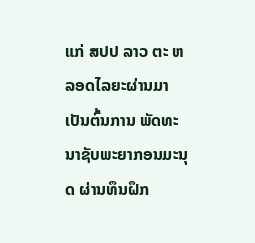ແກ່ ສປປ ລາວ ຕະ ຫລອດໄລຍະຜ່ານມາເປັນຕົ້ນການ ພັດທະນາຊັບພະຍາກອນມະນຸດ ຜ່ານທຶນຝຶກ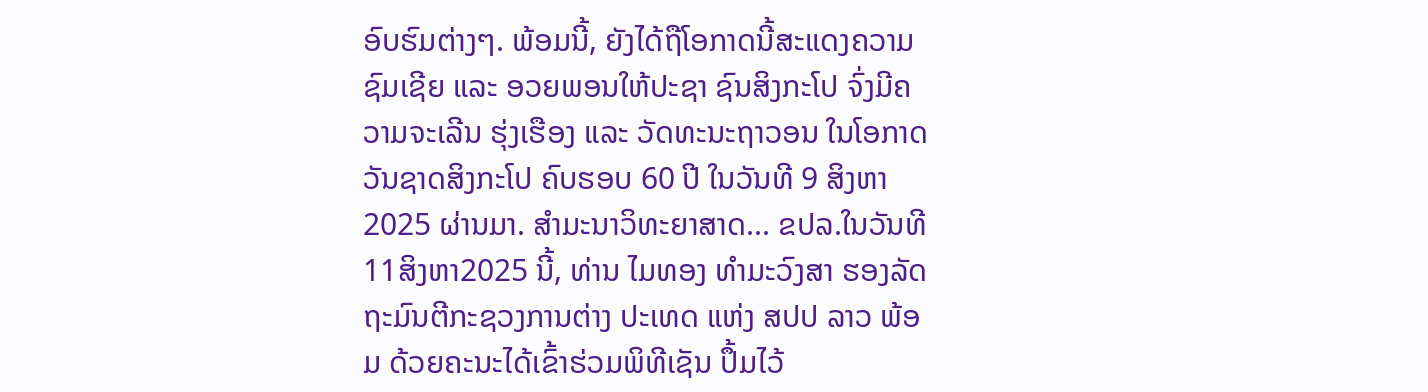ອົບຮົມຕ່າງໆ. ພ້ອມນີ້, ຍັງໄດ້ຖືໂອກາດນີ້ສະແດງຄວາມ ຊົມເຊີຍ ແລະ ອວຍພອນໃຫ້ປະຊາ ຊົນສິງກະໂປ ຈົ່ງມີຄວາມຈະເລີນ ຮຸ່ງເຮືອງ ແລະ ວັດທະນະຖາວອນ ໃນໂອກາດວັນຊາດສິງກະໂປ ຄົບຮອບ 60 ປີ ໃນວັນທີ 9 ສິງຫາ 2025 ຜ່ານມາ. ສຳມະນາວິທະຍາສາດ... ຂປລ.ໃນວັນທີ11ສິງຫາ2025 ນີ້, ທ່ານ ໄມທອງ ທໍາມະວົງສາ ຮອງລັດຖະມົນຕີກະຊວງການຕ່າງ ປະເທດ ແຫ່ງ ສປປ ລາວ ພ້ອມ ດ້ວຍຄະນະໄດ້ເຂົ້າຮ່ວມພິທີເຊັນ ປຶ້ມໄວ້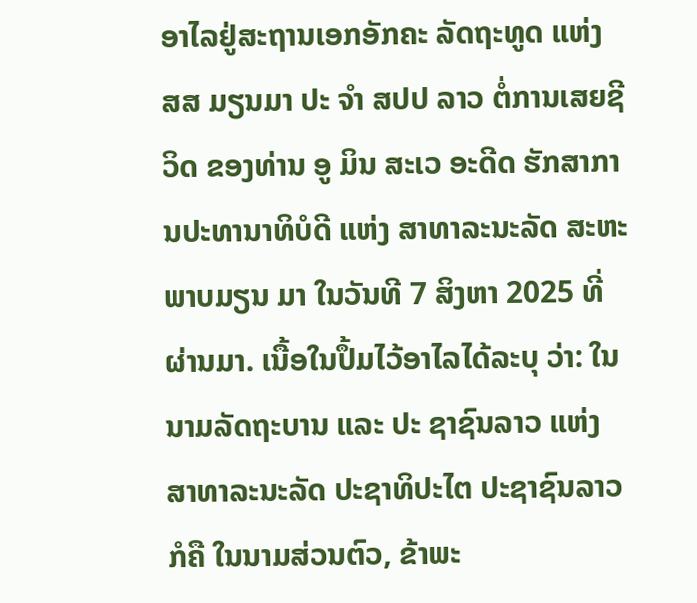ອາໄລຢູ່ສະຖານເອກອັກຄະ ລັດຖະທູດ ແຫ່ງ ສສ ມຽນມາ ປະ ຈໍາ ສປປ ລາວ ຕໍ່ການເສຍຊີວິດ ຂອງທ່ານ ອູ ມິນ ສະເວ ອະດີດ ຮັກສາການປະທານາທິບໍດີ ແຫ່ງ ສາທາລະນະລັດ ສະຫະພາບມຽນ ມາ ໃນວັນທີ 7 ສິງຫາ 2025 ທີ່ ຜ່ານມາ. ເນື້ອໃນປຶ້ມໄວ້ອາໄລໄດ້ລະບຸ ວ່າ: ໃນນາມລັດຖະບານ ແລະ ປະ ຊາຊົນລາວ ແຫ່ງ ສາທາລະນະລັດ ປະຊາທິປະໄຕ ປະຊາຊົນລາວ ກໍຄື ໃນນາມສ່ວນຕົວ, ຂ້າພະ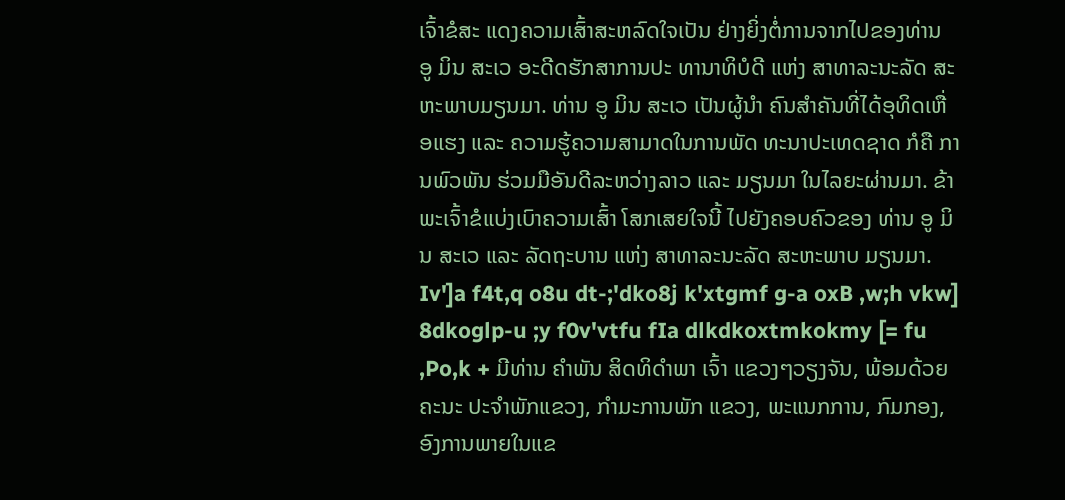ເຈົ້າຂໍສະ ແດງຄວາມເສົ້າສະຫລົດໃຈເປັນ ຢ່າງຍິ່ງຕໍ່ການຈາກໄປຂອງທ່ານ ອູ ມິນ ສະເວ ອະດີດຮັກສາການປະ ທານາທິບໍດີ ແຫ່ງ ສາທາລະນະລັດ ສະຫະພາບມຽນມາ. ທ່ານ ອູ ມິນ ສະເວ ເປັນຜູ້ນຳ ຄົນສຳຄັນທີ່ໄດ້ອຸທິດເຫື່ອແຮງ ແລະ ຄວາມຮູ້ຄວາມສາມາດໃນການພັດ ທະນາປະເທດຊາດ ກໍຄື ການພົວພັນ ຮ່ວມມືອັນດີລະຫວ່າງລາວ ແລະ ມຽນມາ ໃນໄລຍະຜ່ານມາ. ຂ້າພະເຈົ້າຂໍແບ່ງເບົາຄວາມເສົ້າ ໂສກເສຍໃຈນີ້ ໄປຍັງຄອບຄົວຂອງ ທ່ານ ອູ ມິນ ສະເວ ແລະ ລັດຖະບານ ແຫ່ງ ສາທາລະນະລັດ ສະຫະພາບ ມຽນມາ. Iv']a f4t,q o8u dt-;'dko8j k'xtgmf g-a oxB ,w;h vkw] 8dkoglp-u ;y f0v'vtfu fIa dlkdkoxtmkokmy [= fu ,Po,k + ມີທ່ານ ຄຳພັນ ສິດທິດຳພາ ເຈົ້າ ແຂວງໆວຽງຈັນ, ພ້ອມດ້ວຍຄະນະ ປະຈຳພັກແຂວງ, ກຳມະການພັກ ແຂວງ, ພະແນກການ, ກົມກອງ, ອົງການພາຍໃນແຂ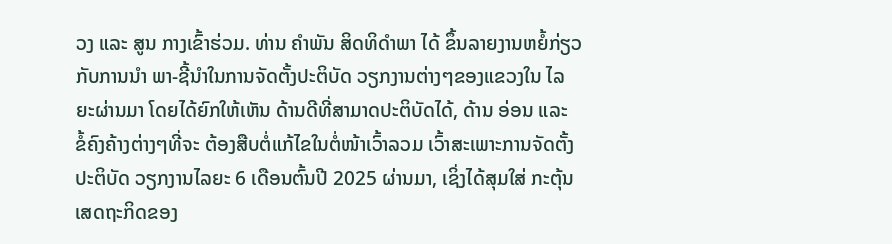ວງ ແລະ ສູນ ກາງເຂົ້າຮ່ວມ. ທ່ານ ຄຳພັນ ສິດທິດຳພາ ໄດ້ ຂຶ້ນລາຍງານຫຍໍ້ກ່ຽວກັບການນຳ ພາ-ຊີ້ນຳໃນການຈັດຕັ້ງປະຕິບັດ ວຽກງານຕ່າງໆຂອງແຂວງໃນ ໄລຍະຜ່ານມາ ໂດຍໄດ້ຍົກໃຫ້ເຫັນ ດ້ານດີທີ່ສາມາດປະຕິບັດໄດ້, ດ້ານ ອ່ອນ ແລະ ຂໍ້ຄົງຄ້າງຕ່າງໆທີ່ຈະ ຕ້ອງສືບຕໍ່ແກ້ໄຂໃນຕໍ່ໜ້າເວົ້າລວມ ເວົ້າສະເພາະການຈັດຕັ້ງປະຕິບັດ ວຽກງານໄລຍະ 6 ເດືອນຕົ້ນປີ 2025 ຜ່ານມາ, ເຊິ່ງໄດ້ສຸມໃສ່ ກະຕຸ້ນເສດຖະກິດຂອງ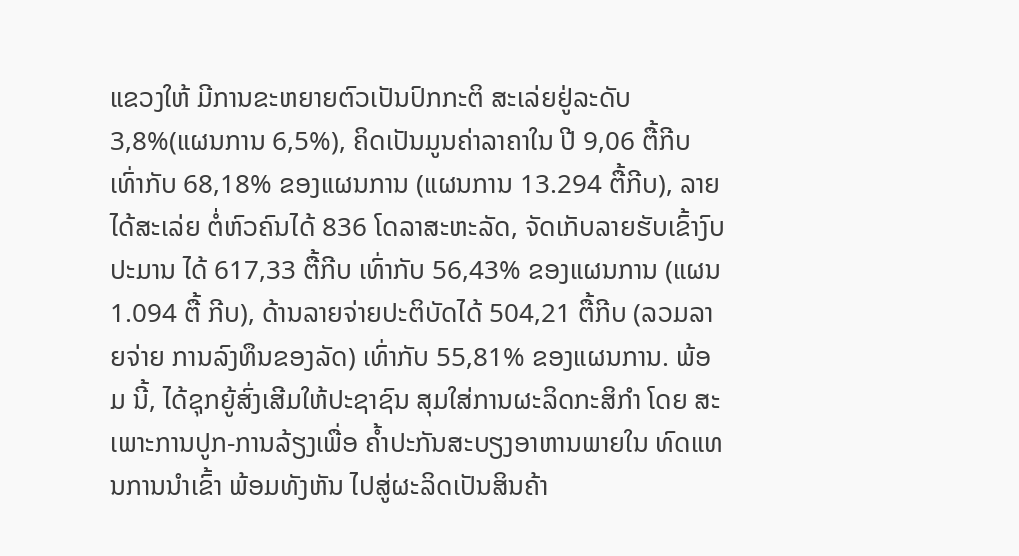ແຂວງໃຫ້ ມີການຂະຫຍາຍຕົວເປັນປົກກະຕິ ສະເລ່ຍຢູ່ລະດັບ 3,8%(ແຜນການ 6,5%), ຄິດເປັນມູນຄ່າລາຄາໃນ ປີ 9,06 ຕື້ກີບ ເທົ່າກັບ 68,18% ຂອງແຜນການ (ແຜນການ 13.294 ຕື້ກີບ), ລາຍໄດ້ສະເລ່ຍ ຕໍ່ຫົວຄົນໄດ້ 836 ໂດລາສະຫະລັດ, ຈັດເກັບລາຍຮັບເຂົ້າງົບປະມານ ໄດ້ 617,33 ຕື້ກີບ ເທົ່າກັບ 56,43% ຂອງແຜນການ (ແຜນ 1.094 ຕື້ ກີບ), ດ້ານລາຍຈ່າຍປະຕິບັດໄດ້ 504,21 ຕື້ກີບ (ລວມລາຍຈ່າຍ ການລົງທຶນຂອງລັດ) ເທົ່າກັບ 55,81% ຂອງແຜນການ. ພ້ອມ ນີ້, ໄດ້ຊຸກຍູ້ສົ່ງເສີມໃຫ້ປະຊາຊົນ ສຸມໃສ່ການຜະລິດກະສິກຳ ໂດຍ ສະເພາະການປູກ-ການລ້ຽງເພື່ອ ຄ້ຳປະກັນສະບຽງອາຫານພາຍໃນ ທົດແທນການນຳເຂົ້າ ພ້ອມທັງຫັນ ໄປສູ່ຜະລິດເປັນສິນຄ້າ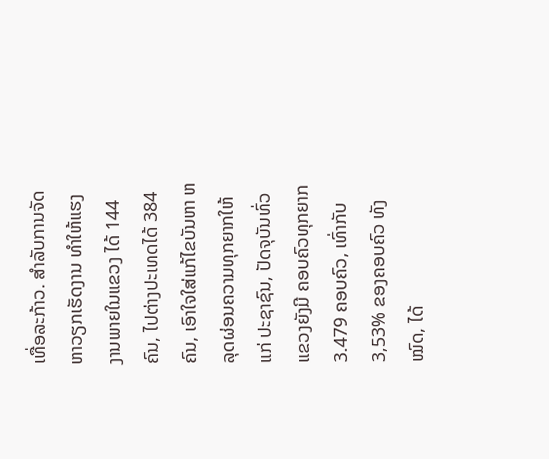ເທື່ອລະກ້າວ. ສຳລັບການຈັດຫາວຽກເຮັດງານ ທໍາໃຫ້ແຮງງານພາຍໃນແຂວງ ໄດ້ 144 ຄົນ, ໄປຕ່າງປະເທດໄດ້ 384 ຄົນ, ເອົາໃຈໃສ່ແກ້ໄຂບັນຫາ ຫລຸດຜ່ອນຄວາມທຸກຍາກໃຫ້ແກ່ ປະຊາຊົນ, ປັດຈຸບັນທົ່ວແຂວງຍັງມີ ຄອບຄົວທຸກຍາກ 3.479 ຄອບຄົວ, ເທົ່າກັບ 3,53% ຂອງຄອບຄົວ ທັງໝົດ, ໄດ້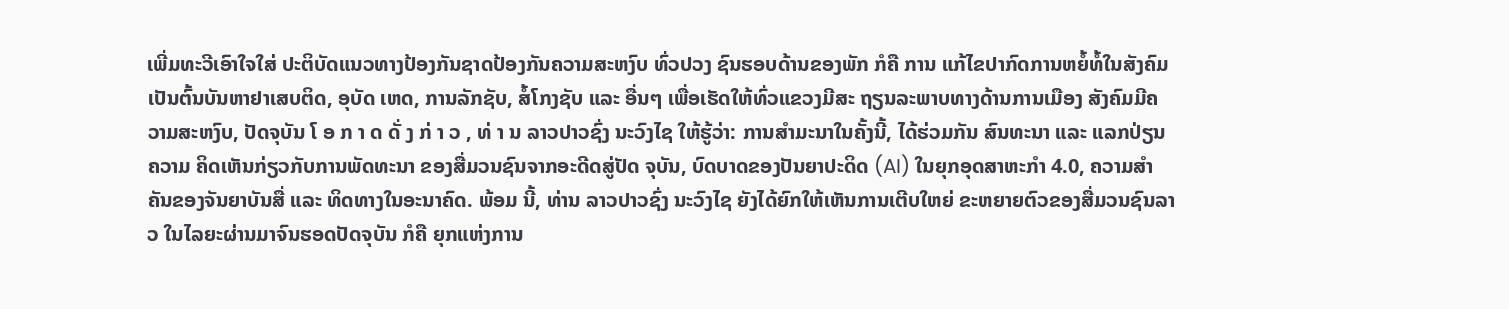ເພີ່ມທະວີເອົາໃຈໃສ່ ປະຕິບັດແນວທາງປ້ອງກັນຊາດປ້ອງກັນຄວາມສະຫງົບ ທົ່ວປວງ ຊົນຮອບດ້ານຂອງພັກ ກໍຄື ການ ແກ້ໄຂປາກົດການຫຍໍ້ທໍ້ໃນສັງຄົມ ເປັນຕົ້ນບັນຫາຢາເສບຕິດ, ອຸບັດ ເຫດ, ການລັກຊັບ, ສໍ້ໂກງຊັບ ແລະ ອື່ນໆ ເພື່ອເຮັດໃຫ້ທົ່ວແຂວງມີສະ ຖຽນລະພາບທາງດ້ານການເມືອງ ສັງຄົມມີຄວາມສະຫງົບ, ປັດຈຸບັນ ໂ ອ ກ າ ດ ດັ່ ງ ກ່ າ ວ , ທ່ າ ນ ລາວປາວຊົ່ງ ນະວົງໄຊ ໃຫ້ຮູ້ວ່າ: ການສຳມະນາໃນຄັ້ງນີ້, ໄດ້ຮ່ວມກັນ ສົນທະນາ ແລະ ແລກປ່ຽນຄວາມ ຄິດເຫັນກ່ຽວກັບການພັດທະນາ ຂອງສື່ມວນຊົນຈາກອະດີດສູ່ປັດ ຈຸບັນ, ບົດບາດຂອງປັນຍາປະດິດ (AI) ໃນຍຸກອຸດສາຫະກຳ 4.0, ຄວາມສຳຄັນຂອງຈັນຍາບັນສື່ ແລະ ທິດທາງໃນອະນາຄົດ. ພ້ອມ ນີ້, ທ່ານ ລາວປາວຊົ່ງ ນະວົງໄຊ ຍັງໄດ້ຍົກໃຫ້ເຫັນການເຕີບໃຫຍ່ ຂະຫຍາຍຕົວຂອງສື່ມວນຊົນລາວ ໃນໄລຍະຜ່ານມາຈົນຮອດປັດຈຸບັນ ກໍຄື ຍຸກແຫ່ງການ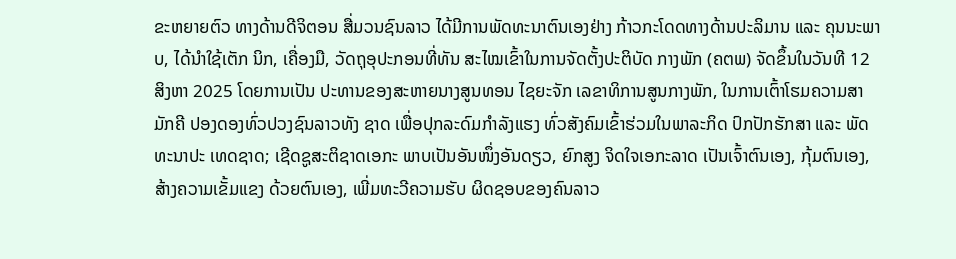ຂະຫຍາຍຕົວ ທາງດ້ານດີຈິຕອນ ສື່ມວນຊົນລາວ ໄດ້ມີການພັດທະນາຕົນເອງຢ່າງ ກ້າວກະໂດດທາງດ້ານປະລິມານ ແລະ ຄຸນນະພາບ, ໄດ້ນຳໃຊ້ເຕັກ ນິກ, ເຄື່ອງມື, ວັດຖຸອຸປະກອນທີ່ທັນ ສະໄໝເຂົ້າໃນການຈັດຕັ້ງປະຕິບັດ ກາງພັກ (ຄຕພ) ຈັດຂຶ້ນໃນວັນທີ 12 ສິງຫາ 2025 ໂດຍການເປັນ ປະທານຂອງສະຫາຍນາງສູນທອນ ໄຊຍະຈັກ ເລຂາທິການສູນກາງພັກ, ໃນການເຕົ້າໂຮມຄວາມສາມັກຄີ ປອງດອງທົ່ວປວງຊົນລາວທັງ ຊາດ ເພື່ອປຸກລະດົມກຳລັງແຮງ ທົ່ວສັງຄົມເຂົ້າຮ່ວມໃນພາລະກິດ ປົກປັກຮັກສາ ແລະ ພັດທະນາປະ ເທດຊາດ; ເຊີດຊູສະຕິຊາດເອກະ ພາບເປັນອັນໜຶ່ງອັນດຽວ, ຍົກສູງ ຈິດໃຈເອກະລາດ ເປັນເຈົ້າຕົນເອງ, ກຸ້ມຕົນເອງ, ສ້າງຄວາມເຂັ້ມແຂງ ດ້ວຍຕົນເອງ, ເພີ່ມທະວີຄວາມຮັບ ຜິດຊອບຂອງຄົນລາວ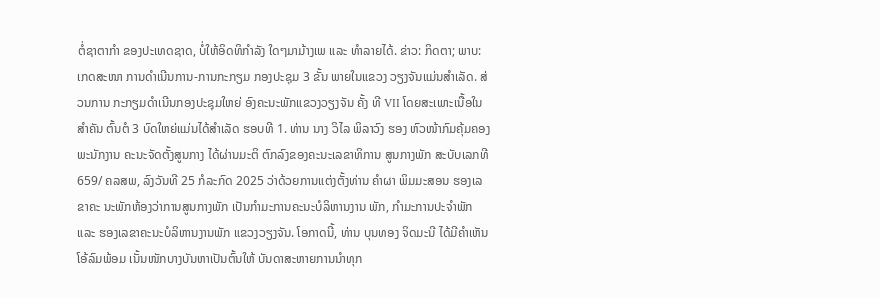ຕໍ່ຊາຕາກໍາ ຂອງປະເທດຊາດ, ບໍ່ໃຫ້ອິດທິກຳລັງ ໃດໆມາມ້າງເພ ແລະ ທຳລາຍໄດ້. ຂ່າວ: ກິດຕາ; ພາບ: ເກດສະໜາ ການດຳເນີນການ-ການກະກຽມ ກອງປະຊຸມ 3 ຂັ້ນ ພາຍໃນແຂວງ ວຽງຈັນແມ່ນສຳເລັດ. ສ່ວນການ ກະກຽມດໍາເນີນກອງປະຊຸມໃຫຍ່ ອົງຄະນະພັກແຂວງວຽງຈັນ ຄັ້ງ ທີ VII ໂດຍສະເພາະເນື້ອໃນສຳຄັນ ຕົ້ນຕໍ 3 ບົດໃຫຍ່ແມ່ນໄດ້ສຳເລັດ ຮອບທີ 1. ທ່ານ ນາງ ວິໄລ ພິລາວົງ ຮອງ ຫົວໜ້າກົມຄຸ້ມຄອງພະນັກງານ ຄະນະຈັດຕັ້ງສູນກາງ ໄດ້ຜ່ານມະຕິ ຕົກລົງຂອງຄະນະເລຂາທິການ ສູນກາງພັກ ສະບັບເລກທີ 659/ ຄລສພ, ລົງວັນທີ 25 ກໍລະກົດ 2025 ວ່າດ້ວຍການແຕ່ງຕັ້ງທ່ານ ຄຳຜາ ພິມມະສອນ ຮອງເລຂາຄະ ນະພັກຫ້ອງວ່າການສູນກາງພັກ ເປັນກຳມະການຄະນະບໍລິຫານງານ ພັກ, ກຳມະການປະຈຳພັກ ແລະ ຮອງເລຂາຄະນະບໍລິຫານງານພັກ ແຂວງວຽງຈັນ. ໂອກາດນີ້, ທ່ານ ບຸນທອງ ຈິດມະນີ ໄດ້ມີຄຳເຫັນໂອ້ລົມພ້ອມ ເນັ້ນໜັກບາງບັນຫາເປັນຕົ້ນໃຫ້ ບັນດາສະຫາຍການນຳທຸກ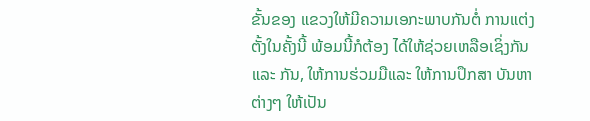ຂັ້ນຂອງ ແຂວງໃຫ້ມີຄວາມເອກະພາບກັນຕໍ່ ການແຕ່ງຕັ້ງໃນຄັ້ງນີ້ ພ້ອມນີ້ກໍຕ້ອງ ໄດ້ໃຫ້ຊ່ວຍເຫລືອເຊິ່ງກັນ ແລະ ກັນ, ໃຫ້ການຮ່ວມມືແລະ ໃຫ້ການປຶກສາ ບັນຫາຕ່າງໆ ໃຫ້ເປັນ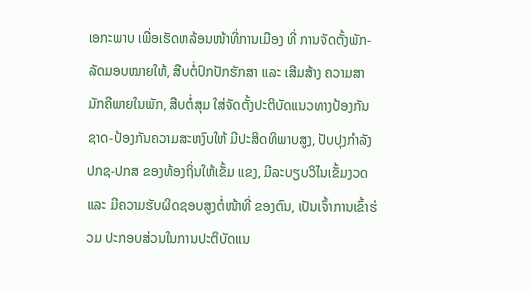ເອກະພາບ ເພື່ອເຮັດຫລ້ອນໜ້າທີ່ການເມືອງ ທີ່ ການຈັດຕັ້ງພັກ-ລັດມອບໝາຍໃຫ້, ສືບຕໍ່ປົກປັກຮັກສາ ແລະ ເສີມສ້າງ ຄວາມສາມັກຄີພາຍໃນພັກ, ສືບຕໍ່ສຸມ ໃສ່ຈັດຕັ້ງປະຕິບັດແນວທາງປ້ອງກັນ ຊາດ-ປ້ອງກັນຄວາມສະຫງົບໃຫ້ ມີປະສິດທິພາບສູງ, ປັບປຸງກໍາລັງ ປກຊ-ປກສ ຂອງທ້ອງຖິ່ນໃຫ້ເຂັ້ມ ແຂງ, ມີລະບຽບວິໄນເຂັ້ມງວດ ແລະ ມີຄວາມຮັບຜິດຊອບສູງຕໍ່ໜ້າທີ່ ຂອງຕົນ, ເປັນເຈົ້າການເຂົ້າຮ່ວມ ປະກອບສ່ວນໃນການປະຕິບັດແນ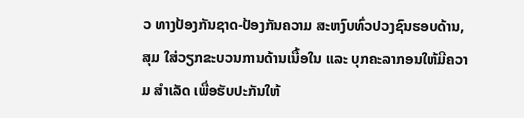ວ ທາງປ້ອງກັນຊາດ-ປ້ອງກັນຄວາມ ສະຫງົບທົ່ວປວງຊົນຮອບດ້ານ, ສຸມ ໃສ່ວຽກຂະບວນການດ້ານເນື້ອໃນ ແລະ ບຸກຄະລາກອນໃຫ້ມີຄວາມ ສຳເລັດ ເພື່ອຮັບປະກັນໃຫ້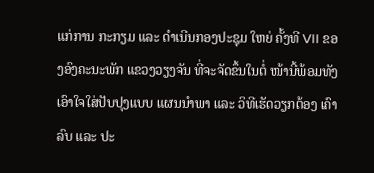ແກ່ການ ກະກຽມ ແລະ ດໍາເນີນກອງປະຊຸມ ໃຫຍ່ ຄັ້ງທີ VII ຂອງອົງຄະນະພັກ ແຂວງວຽງຈັນ ທີ່ຈະຈັດຂຶ້ນໃນຕໍ່ ໜ້ານີ້ພ້ອມທັງເອົາໃຈໃສ່ປັບປຸງແບບ ແຜນນໍາພາ ແລະ ວິທີເຮັດວຽກຕ້ອງ ເຄົາລົບ ແລະ ປະ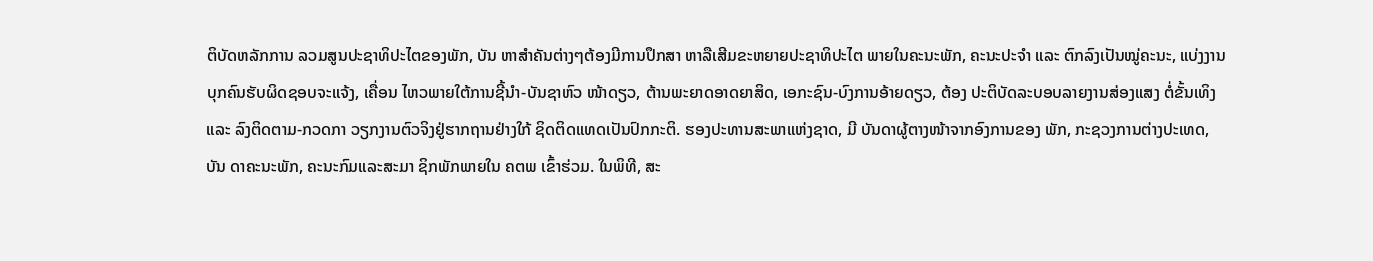ຕິບັດຫລັກການ ລວມສູນປະຊາທິປະໄຕຂອງພັກ, ບັນ ຫາສໍາຄັນຕ່າງໆຕ້ອງມີການປຶກສາ ຫາລືເສີມຂະຫຍາຍປະຊາທິປະໄຕ ພາຍໃນຄະນະພັກ, ຄະນະປະຈໍາ ແລະ ຕົກລົງເປັນໝູ່ຄະນະ, ແບ່ງງານ ບຸກຄົນຮັບຜິດຊອບຈະແຈ້ງ, ເຄື່ອນ ໄຫວພາຍໃຕ້ການຊີ້ນໍາ-ບັນຊາຫົວ ໜ້າດຽວ, ຕ້ານພະຍາດອາດຍາສິດ, ເອກະຊົນ-ບົງການອ້າຍດຽວ, ຕ້ອງ ປະຕິບັດລະບອບລາຍງານສ່ອງແສງ ຕໍ່ຂັ້ນເທິງ ແລະ ລົງຕິດຕາມ-ກວດກາ ວຽກງານຕົວຈິງຢູ່ຮາກຖານຢ່າງໃກ້ ຊິດຕິດແທດເປັນປົກກະຕິ. ຮອງປະທານສະພາແຫ່ງຊາດ, ມີ ບັນດາຜູ້ຕາງໜ້າຈາກອົງການຂອງ ພັກ, ກະຊວງການຕ່າງປະເທດ, ບັນ ດາຄະນະພັກ, ຄະນະກົມແລະສະມາ ຊິກພັກພາຍໃນ ຄຕພ ເຂົ້າຮ່ວມ. ໃນພິທີ, ສະ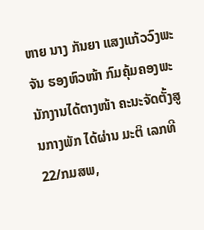ຫາຍ ນາງ ກັນຍາ ແສງແກ້ວວົງພະຈັນ ຮອງຫົວໜ້າ ກົມຄຸ້ມຄອງພະນັກງານໄດ້ຕາງໜ້າ ຄະນະຈັດຕັ້ງສູນກາງພັກ ໄດ້ຜ່ານ ມະຕິ ເລກທີ 22/ກມສພ,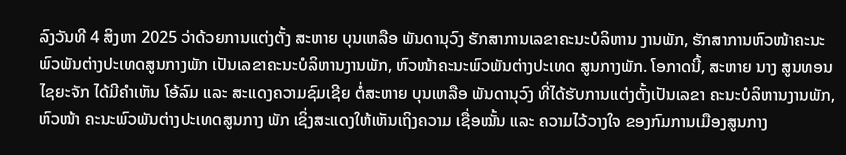ລົງວັນທີ 4 ສິງຫາ 2025 ວ່າດ້ວຍການແຕ່ງຕັ້ງ ສະຫາຍ ບຸນເຫລືອ ພັນດານຸວົງ ຮັກສາການເລຂາຄະນະບໍລິຫານ ງານພັກ, ຮັກສາການຫົວໜ້າຄະນະ ພົວພັນຕ່າງປະເທດສູນກາງພັກ ເປັນເລຂາຄະນະບໍລິຫານງານພັກ, ຫົວໜ້າຄະນະພົວພັນຕ່າງປະເທດ ສູນກາງພັກ. ໂອກາດນີ້, ສະຫາຍ ນາງ ສູນທອນ ໄຊຍະຈັກ ໄດ້ມີຄໍາເຫັນ ໂອ້ລົມ ແລະ ສະແດງຄວາມຊົມເຊີຍ ຕໍ່ສະຫາຍ ບຸນເຫລືອ ພັນດານຸວົງ ທີ່ໄດ້ຮັບການແຕ່ງຕັ້ງເປັນເລຂາ ຄະນະບໍລິຫານງານພັກ, ຫົວໜ້າ ຄະນະພົວພັນຕ່າງປະເທດສູນກາງ ພັກ ເຊິ່ງສະແດງໃຫ້ເຫັນເຖິງຄວາມ ເຊື່ອໝັ້ນ ແລະ ຄວາມໄວ້ວາງໃຈ ຂອງກົມການເມືອງສູນກາງ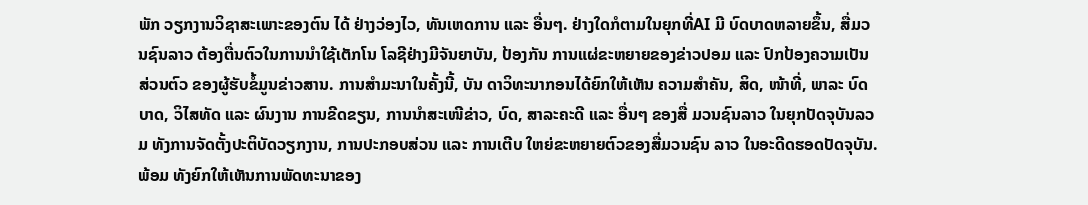ພັກ ວຽກງານວິຊາສະເພາະຂອງຕົນ ໄດ້ ຢ່າງວ່ອງໄວ, ທັນເຫດການ ແລະ ອື່ນໆ. ຢ່າງໃດກໍຕາມໃນຍຸກທີ່AI ມີ ບົດບາດຫລາຍຂຶ້ນ, ສື່ມວນຊົນລາວ ຕ້ອງຕື່ນຕົວໃນການນຳໃຊ້ເຕັກໂນ ໂລຊີຢ່າງມີຈັນຍາບັນ, ປ້ອງກັນ ການແຜ່ຂະຫຍາຍຂອງຂ່າວປອມ ແລະ ປົກປ້ອງຄວາມເປັນສ່ວນຕົວ ຂອງຜູ້ຮັບຂໍ້ມູນຂ່າວສານ. ການສຳມະນາໃນຄັ້ງນີ້, ບັນ ດາວິທະນາກອນໄດ້ຍົກໃຫ້ເຫັນ ຄວາມສຳຄັນ, ສິດ, ໜ້າທີ່, ພາລະ ບົດບາດ, ວິໄສທັດ ແລະ ຜົນງານ ການຂີດຂຽນ, ການນຳສະເໜີຂ່າວ, ບົດ, ສາລະຄະດີ ແລະ ອື່ນໆ ຂອງສື່ ມວນຊົນລາວ ໃນຍຸກປັດຈຸບັນລວມ ທັງການຈັດຕັ້ງປະຕິບັດວຽກງານ, ການປະກອບສ່ວນ ແລະ ການເຕີບ ໃຫຍ່ຂະຫຍາຍຕົວຂອງສື່ມວນຊົນ ລາວ ໃນອະດີດຮອດປັດຈຸບັນ. ພ້ອມ ທັງຍົກໃຫ້ເຫັນການພັດທະນາຂອງ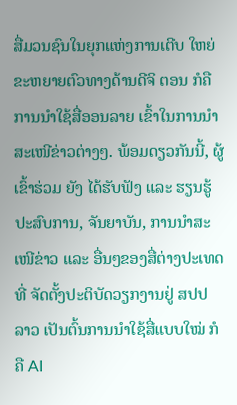ສື່ມວນຊົນໃນຍຸກແຫ່ງການເຕີບ ໃຫຍ່ຂະຫຍາຍຕົວທາງດ້ານດີຈິ ຕອນ ກໍຄື ການນຳໃຊ້ສື່ອອນລາຍ ເຂົ້າໃນການນຳສະເໜີຂ່າວຕ່າງໆ. ພ້ອມດຽວກັນນີ້, ຜູ້ເຂົ້າຮ່ວມ ຍັງ ໄດ້ຮັບຟັງ ແລະ ຮຽນຮູ້ປະສົບການ, ຈັນຍາບັນ, ການນຳສະເໜີຂ່າວ ແລະ ອື່ນໆຂອງສື່ຕ່າງປະເທດທີ່ ຈັດຕັ້ງປະຕິບັດວຽກງານຢູ່ ສປປ ລາວ ເປັນຕົ້ນການນຳໃຊ້ສື່ແບບໃໝ່ ກໍຄື AI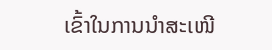ເຂົ້າໃນການນຳສະເໜີ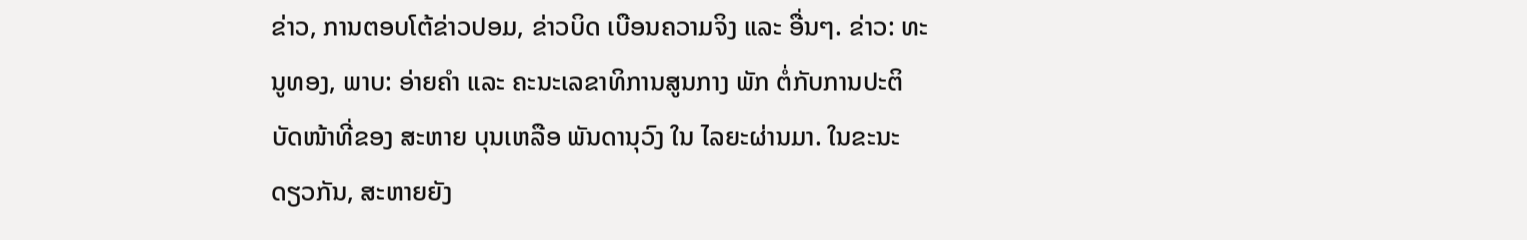ຂ່າວ, ການຕອບໂຕ້ຂ່າວປອມ, ຂ່າວບິດ ເບືອນຄວາມຈິງ ແລະ ອື່ນໆ. ຂ່າວ: ທະນູທອງ, ພາບ: ອ່າຍຄຳ ແລະ ຄະນະເລຂາທິການສູນກາງ ພັກ ຕໍ່ກັບການປະຕິບັດໜ້າທີ່ຂອງ ສະຫາຍ ບຸນເຫລືອ ພັນດານຸວົງ ໃນ ໄລຍະຜ່ານມາ. ໃນຂະນະດຽວກັນ, ສະຫາຍຍັງ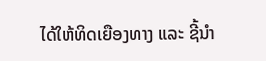ໄດ້ໃຫ້ທິດເຍືອງທາງ ແລະ ຊີ້ນໍາ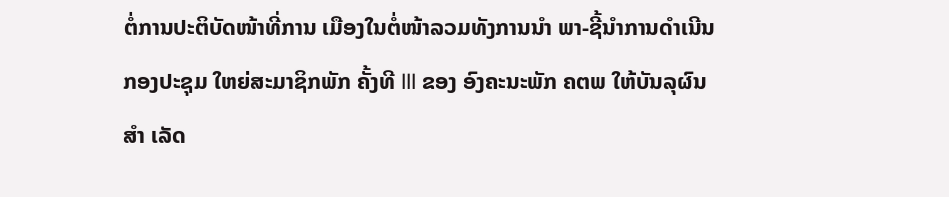ຕໍ່ການປະຕິບັດໜ້າທີ່ການ ເມືອງໃນຕໍ່ໜ້າລວມທັງການນໍາ ພາ-ຊີ້ນໍາການດໍາເນີນກອງປະຊຸມ ໃຫຍ່ສະມາຊິກພັກ ຄັ້ງທີ III ຂອງ ອົງຄະນະພັກ ຄຕພ ໃຫ້ບັນລຸຜົນສໍາ ເລັດ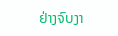ຢ່າງຈົບງາ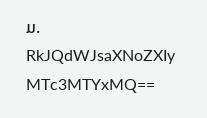ມ.
RkJQdWJsaXNoZXIy MTc3MTYxMQ==